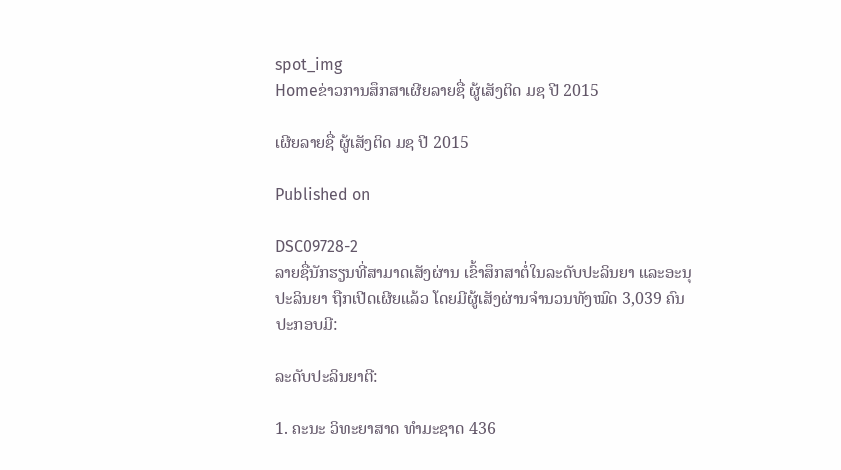spot_img
Homeຂ່າວການສຶກສາເຜີຍລາຍຊື່ ຜູ້ເສັງຕິດ ມຊ ປີ 2015

ເຜີຍລາຍຊື່ ຜູ້ເສັງຕິດ ມຊ ປີ 2015

Published on

DSC09728-2
ລາຍຊື່ນັກຮຽນທີ່ສາມາດເສັງຜ່ານ ເຂົ້າສຶກສາຕໍ່ໃນລະດັບປະລິນຍາ ແລະອະນຸປະລິນຍາ ຖືກເປີດເຜີຍແລ້ວ ໂດຍມີຜູ້ເສັງຜ່ານຈຳນວນທັງໝົດ 3,039 ຄົນ ປະກອບມີ:

ລະດັບປະລິນຍາຕີ:

1. ຄະນະ ວິທະຍາສາດ ທຳມະຊາດ 436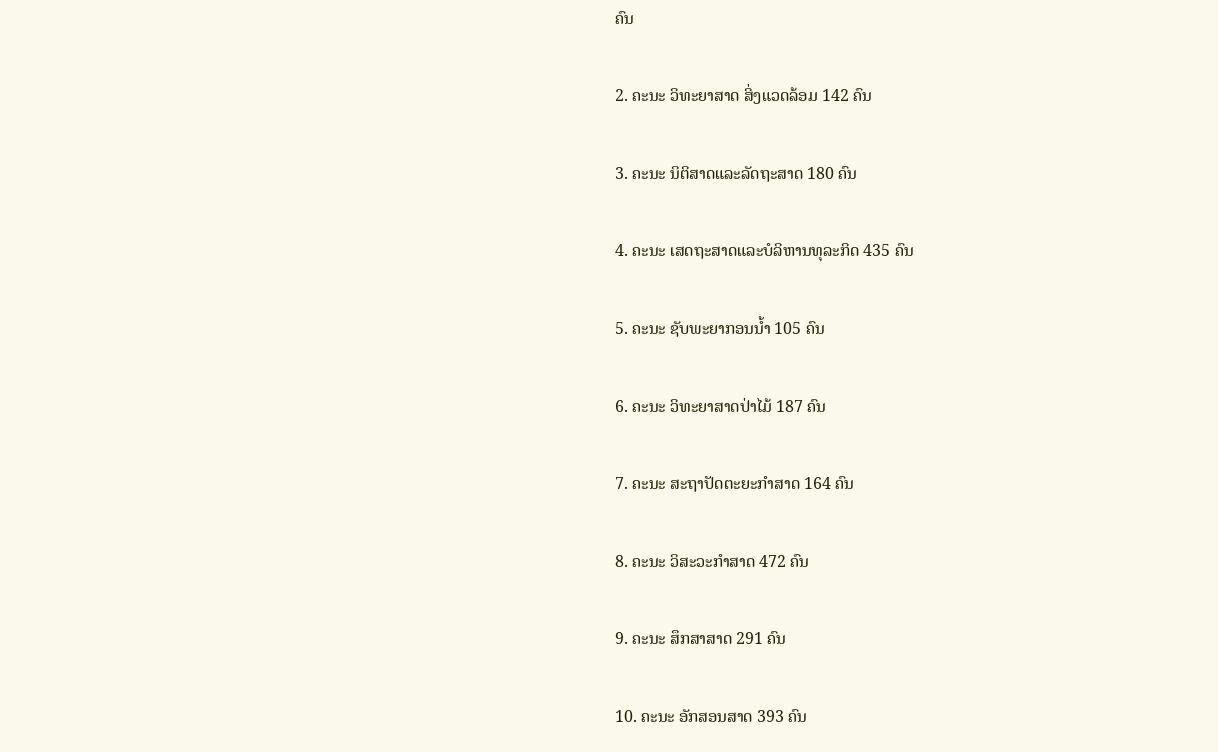ຄົນ

2. ຄະນະ ວິທະຍາສາດ ສິ່ງແວດລ້ອມ 142 ຄົນ

3. ຄະນະ ນິຕິສາດແລະລັດຖະສາດ 180 ຄົນ

4. ຄະນະ ເສດຖະສາດແລະບໍລິຫານທຸລະກິດ 435 ຄົນ

5. ຄະນະ ຊັບພະຍາກອນນ້ຳ 105 ຄົນ

6. ຄະນະ ວິທະຍາສາດປ່າໄມ້ 187 ຄົນ

7. ຄະນະ ສະຖາປັດຕະຍະກຳສາດ 164 ຄົນ

8. ຄະນະ ວິສະວະກຳສາດ 472 ຄົນ

9. ຄະນະ ສຶກສາສາດ 291 ຄົນ

10. ຄະນະ ອັກສອນສາດ 393 ຄົນ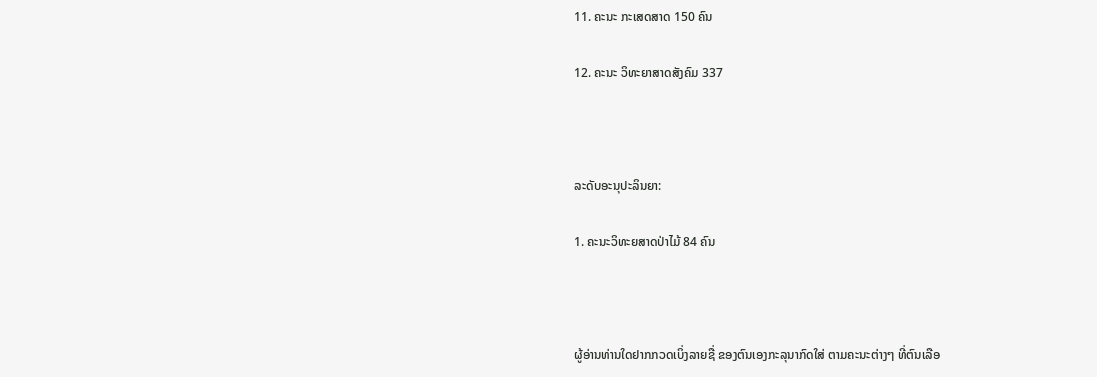11. ຄະນະ ກະເສດສາດ 150 ຄົນ

12. ຄະນະ ວິທະຍາສາດສັງຄົມ 337



ລະດັບອະນຸປະລິນຍາ:

1. ຄະນະວິທະຍສາດປ່າໄມ້ 84 ຄົນ



ຜູ້ອ່ານທ່ານໃດຢາກກວດເບິ່ງລາຍຊື່ ຂອງຕົນເອງກະລຸນາກົດໃສ່ ຕາມຄະນະຕ່າງໆ ທີ່ຕົນເລືອ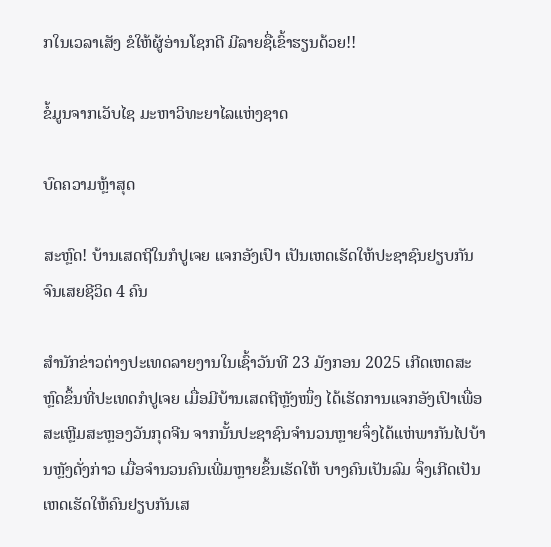ກໃນເວລາເສັງ ຂໍໃຫ້ຜູ້ອ່ານໂຊກດີ ມີລາຍຊື່ເຂົ້າຮຽນດ້ວຍ!!

ຂໍ້ມູນຈາກເວັບໄຊ ມະຫາວິທະຍາໄລແຫ່ງຊາດ

ບົດຄວາມຫຼ້າສຸດ

ສະຫຼົດ! ບ້ານເສດຖີໃນກໍປູເຈຍ ແຈກອັງເປົາ ເປັນເຫດເຮັດໃຫ້ປະຊາຊົນຢຽບກັນຈົນເສຍຊີວິດ 4 ຄົນ

ສຳນັກຂ່າວຕ່າງປະເທດລາຍງານໃນເຊົ້າວັນທີ 23 ມັງກອນ 2025 ເກີດເຫດສະຫຼົດຂຶ້ນທີ່ປະເທດກໍປູເຈຍ ເມື່ອມີບ້ານເສດຖີຫຼັງໜຶ່ງ ໄດ້ເຮັດການແຈກອັງເປົາເພື່ອສະເຫຼີມສະຫຼອງວັນກຸດຈີນ ຈາກນັ້ນປະຊາຊົນຈຳນວນຫຼາຍຈຶ່ງໄດ້ແຫ່ພາກັນໄປບ້ານຫຼັງດັ່ງກ່າວ ເມື່ອຈຳນວນຄົນເພີ່ມຫຼາຍຂຶ້ນເຮັດໃຫ້ ບາງຄົນເປັນລົມ ຈຶ່ງເກີດເປັນເຫດເຮັດໃຫ້ຄົນຢຽບກັນເສ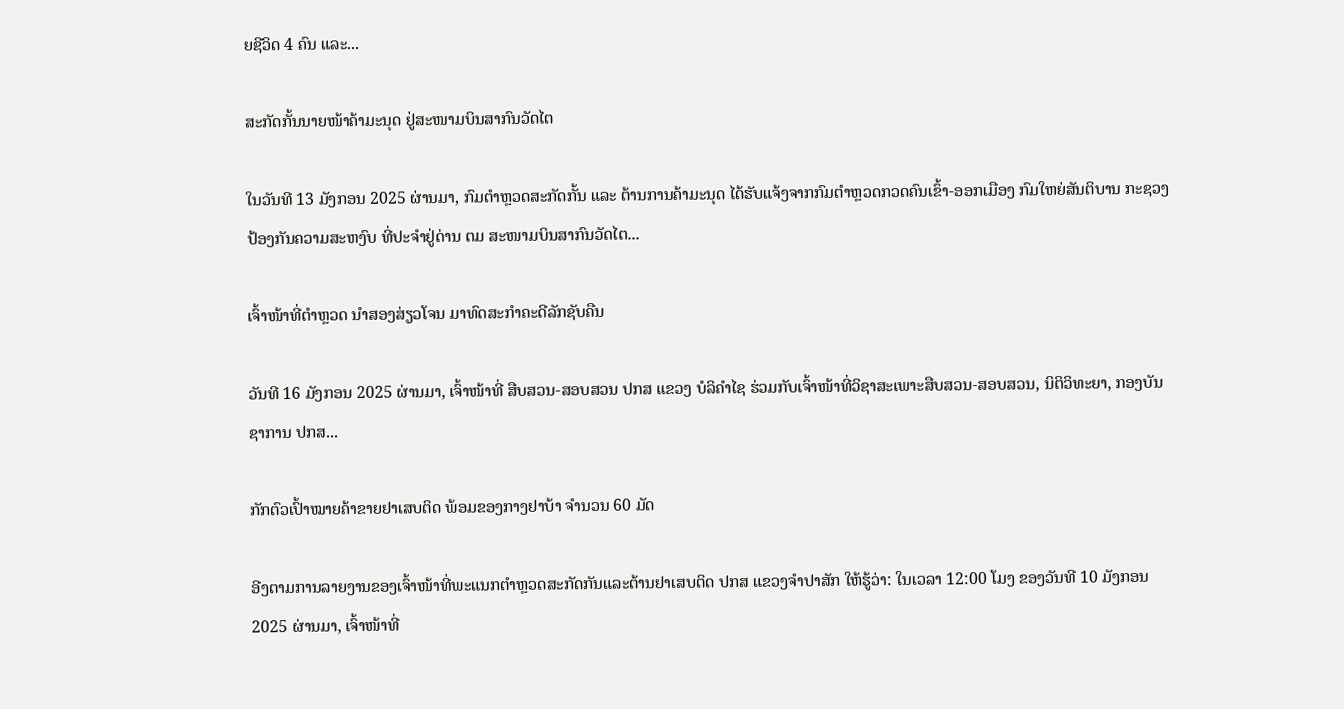ຍຊີວິດ 4 ຄົນ ແລະ...

ສະກັດກັ້ນນາຍໜ້າຄ້າມະນຸດ ຢູ່ສະໜາມບິນສາກົນວັດໄຕ

ໃນວັນທີ 13 ມັງກອນ 2025 ຜ່ານມາ, ກົມຕໍາຫຼວດສະກັດກັ້ນ ແລະ ຕ້ານການຄ້າມະນຸດ ໄດ້ຮັບແຈ້ງຈາກກົມຕໍາຫຼວດກວດຄົນເຂົ້າ-ອອກເມືອງ ກົມໃຫຍ່ສັນຕິບານ ກະຊວງປ້ອງກັນຄວາມສະຫງົບ ທີ່ປະຈຳຢູ່ດ່ານ ຕມ ສະໜາມບິນສາກົນວັດໄຕ...

ເຈົ້າໜ້າທີ່ຕຳຫຼວດ ນຳສອງສ່ຽວໂຈນ ມາທົດສະກຳຄະດີລັກຊັບຄືນ

ວັນທີ 16 ມັງກອນ 2025 ຜ່ານມາ, ເຈົ້າໜ້າທີ່ ສືບສວນ-ສອບສວນ ປກສ ແຂວງ ບໍລິຄຳໄຊ ຮ່ວມກັບເຈົ້າໜ້າທີ່ວິຊາສະເພາະສືບສວນ-ສອບສວນ, ນິຕິວິທະຍາ, ກອງບັນຊາການ ປກສ...

ກັກຕົວເປົ້າໝາຍຄ້າຂາຍຢາເສບຕິດ ພ້ອມຂອງກາງຢາບ້າ ຈຳນວນ 60 ມັດ

ອີງຕາມການລາຍງານຂອງເຈົ້າໜ້າທີ່ພະແນກຕຳຫຼວດສະກັດກັນແລະຕ້ານຢາເສບຕິດ ປກສ ແຂວງຈຳປາສັກ ໃຫ້ຮູ້ວ່າ: ໃນເວລາ 12:00 ໂມງ ຂອງວັນທີ 10 ມັງກອນ 2025 ຜ່ານມາ, ເຈົ້າໜ້າທີ່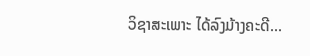ວິຊາສະເພາະ ໄດ້ລົງມ້າງຄະດີ...